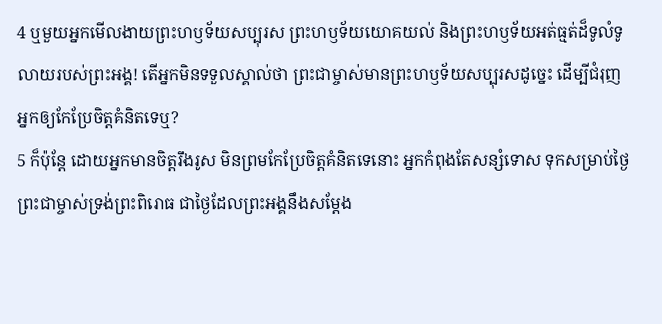4 ឬមួយអ្នកមើលងាយព្រះហឫទ័យសប្បុរស ព្រះហឫទ័យយោគយល់ និងព្រះហឫទ័យអត់ធ្មត់ដ៏ទូលំទូលាយរបស់ព្រះអង្គ! តើអ្នកមិនទទួលស្គាល់ថា ព្រះជាម្ចាស់មានព្រះហឫទ័យសប្បុរសដូច្នេះ ដើម្បីជំរុញអ្នកឲ្យកែប្រែចិត្តគំនិតទេឬ?
5 ក៏ប៉ុន្តែ ដោយអ្នកមានចិត្តរឹងរូស មិនព្រមកែប្រែចិត្តគំនិតទេនោះ អ្នកកំពុងតែសន្សំទោស ទុកសម្រាប់ថ្ងៃព្រះជាម្ចាស់ទ្រង់ព្រះពិរោធ ជាថ្ងៃដែលព្រះអង្គនឹងសម្តែង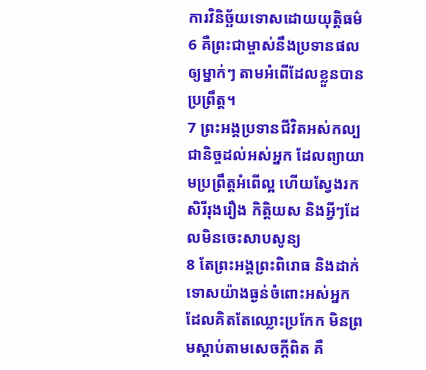ការវិនិច្ឆ័យទោសដោយយុត្តិធម៌
6 គឺព្រះជាម្ចាស់នឹងប្រទានផលឲ្យម្នាក់ៗ តាមអំពើដែលខ្លួនបានប្រព្រឹត្ត។
7 ព្រះអង្គប្រទានជីវិតអស់កល្បជានិច្ចដល់អស់អ្នក ដែលព្យាយាមប្រព្រឹត្តអំពើល្អ ហើយស្វែងរកសិរីរុងរឿង កិត្តិយស និងអ្វីៗដែលមិនចេះសាបសូន្យ
8 តែព្រះអង្គព្រះពិរោធ និងដាក់ទោសយ៉ាងធ្ងន់ចំពោះអស់អ្នក ដែលគិតតែឈ្លោះប្រកែក មិនព្រមស្ដាប់តាមសេចក្ដីពិត គឺ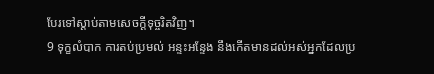បែរទៅស្ដាប់តាមសេចក្ដីទុច្ចរិតវិញ។
9 ទុក្ខលំបាក ការតប់ប្រមល់ អន្ទះអន្ទែង នឹងកើតមានដល់អស់អ្នកដែលប្រ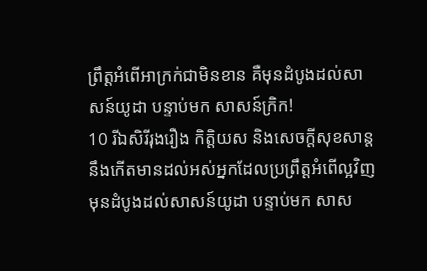ព្រឹត្តអំពើអាក្រក់ជាមិនខាន គឺមុនដំបូងដល់សាសន៍យូដា បន្ទាប់មក សាសន៍ក្រិក!
10 រីឯសិរីរុងរឿង កិត្តិយស និងសេចក្ដីសុខសាន្ត នឹងកើតមានដល់អស់អ្នកដែលប្រព្រឹត្តអំពើល្អវិញ មុនដំបូងដល់សាសន៍យូដា បន្ទាប់មក សាស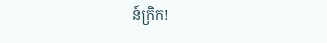ន៍ក្រិក!